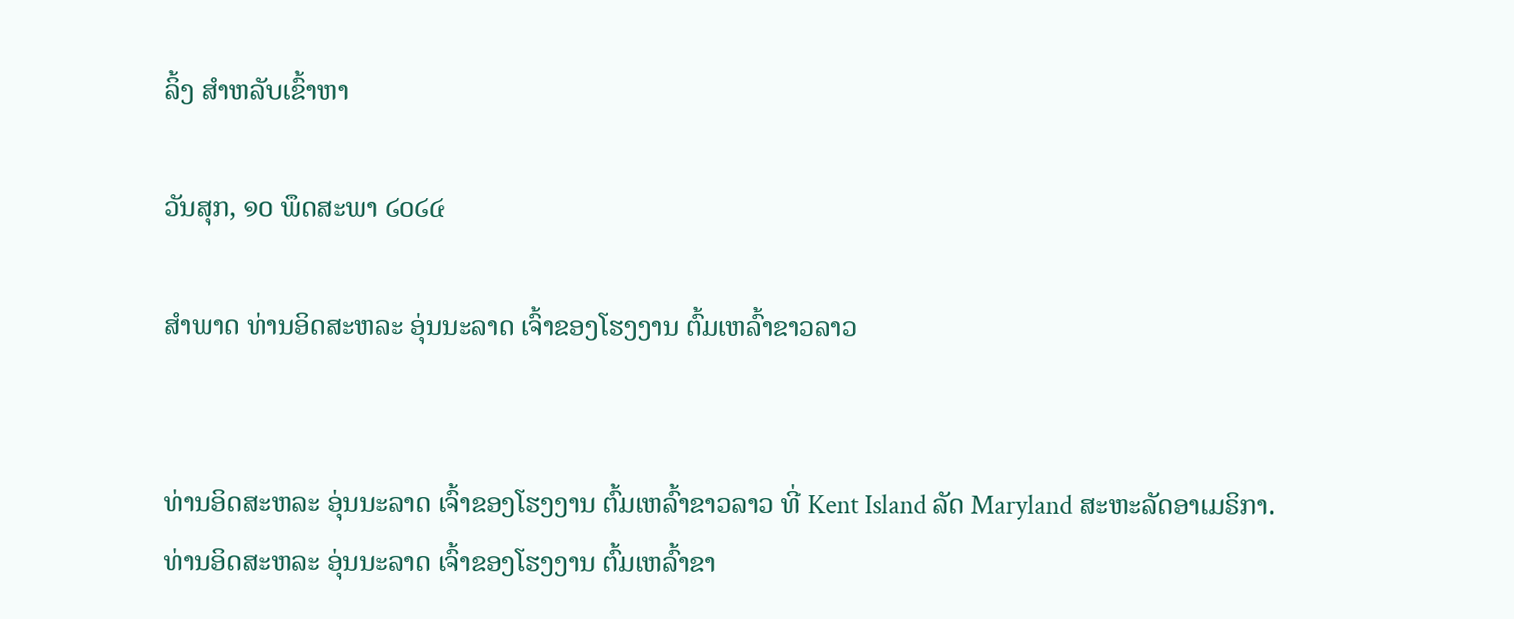ລິ້ງ ສຳຫລັບເຂົ້າຫາ

ວັນສຸກ, ໑໐ ພຶດສະພາ ໒໐໒໔

ສຳພາດ ທ່ານອິດສະຫລະ ອຸ່ນນະລາດ ເຈົ້າຂອງໂຮງງານ ຕົ້ມເຫລົ້າຂາວລາວ


ທ່ານອິດສະຫລະ ອຸ່ນນະລາດ ເຈົ້າຂອງໂຮງງານ ຕົ້ມເຫລົ້າຂາວລາວ ທີ່ Kent Island ລັດ Maryland ສະຫະລັດອາເມຣິກາ.
ທ່ານອິດສະຫລະ ອຸ່ນນະລາດ ເຈົ້າຂອງໂຮງງານ ຕົ້ມເຫລົ້າຂາ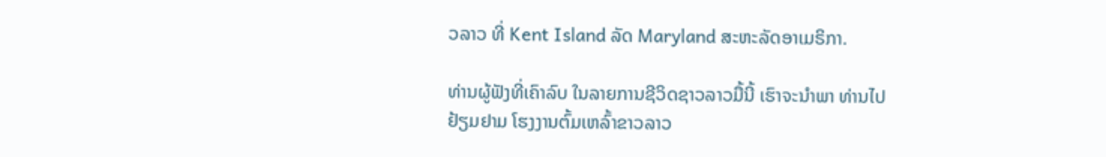ວລາວ ທີ່ Kent Island ລັດ Maryland ສະຫະລັດອາເມຣິກາ.

ທ່ານຜູ້ຟັງທີ່ເຄົາລົບ ໃນລາຍການຊີວິດຊາວລາວມື້ນີ້ ເຮົາຈະນຳພາ ທ່ານໄປຢ້ຽມຢາມ ໂຮງງານຕົ້ມເຫລົ້າຂາວລາວ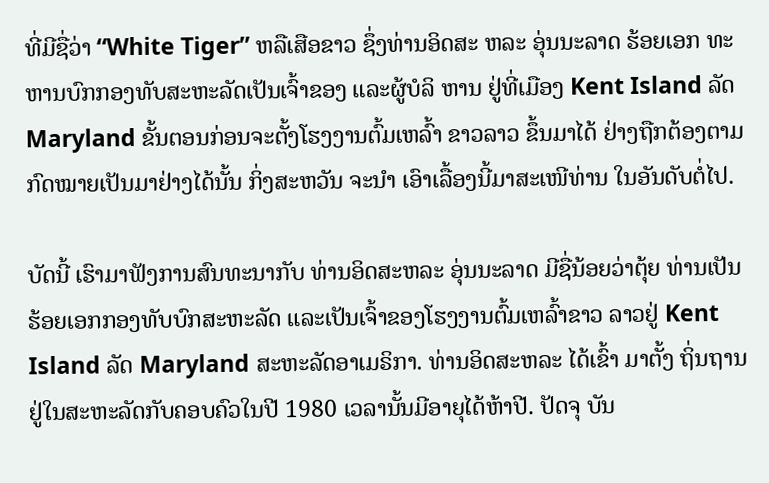ທີ່ມີຊື່ວ່າ “White Tiger” ຫລືເສືອຂາວ ຊຶ່ງທ່ານອິດສະ ຫລະ ອຸ່ນນະລາດ ຮ້ອຍເອກ ທະຫານບົກກອງທັບສະຫະລັດເປັນເຈົ້າຂອງ ແລະຜູ້ບໍລິ ຫານ ຢູ່ທີ່ເມືອງ Kent Island ລັດ Maryland ຂັ້ນຕອນກ່ອນຈະຕັ້ງໂຮງງານຕົ້ມເຫລົ້າ ຂາວລາວ ຂຶ້ນມາໄດ້ ຢ່າງຖືກຕ້ອງຕາມກົດໝາຍເປັນມາຢ່າງໄດ້ນັ້ນ ກິ່ງສະຫວັນ ຈະນຳ ເອົາເລື້ອງນີ້ມາສະເໜີທ່ານ ໃນອັນດັບຕໍ່ໄປ.

ບັດນີ້ ເຮົາມາຟັງການສົນທະນາກັບ ທ່ານອິດສະຫລະ ອຸ່ນນະລາດ ມີຊື່ນ້ອຍວ່າຕຸ້ຍ ທ່ານເປັນ ຮ້ອຍເອກກອງທັບບົກສະຫະລັດ ແລະເປັນເຈົ້າຂອງໂຮງງານຕົ້ມເຫລົ້າຂາວ ລາວຢູ່ Kent Island ລັດ Maryland ສະຫະລັດອາເມຣິກາ. ທ່ານອິດສະຫລະ ໄດ້ເຂົ້າ ມາຕັ້ງ ຖິ່ນຖານຢູ່ໃນສະຫະລັດກັບຄອບຄົວໃນປີ 1980 ເວລານັ້ນມີອາຍຸໄດ້ຫ້າປີ. ປັດຈຸ ບັນ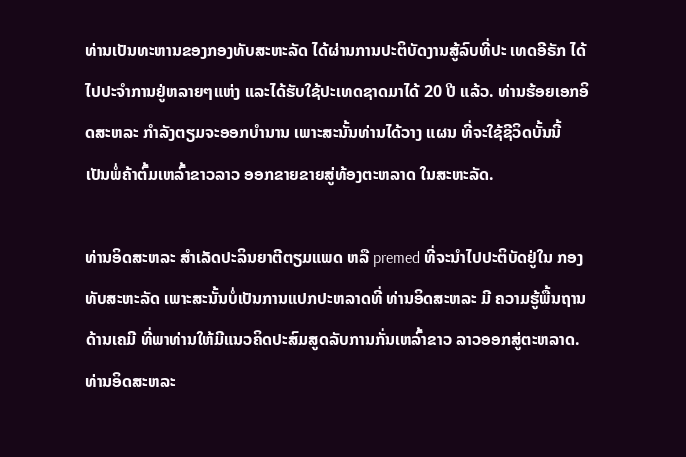ທ່ານເປັນທະຫານຂອງກອງທັບສະຫະລັດ ໄດ້ຜ່ານການປະຕິບັດງານສູ້ລົບທີ່ປະ ເທດອີຣັກ ໄດ້ໄປປະຈຳການຢູ່ຫລາຍໆແຫ່ງ ແລະໄດ້ຮັບໃຊ້ປະເທດຊາດມາໄດ້ 20 ປີ ແລ້ວ. ທ່ານຮ້ອຍເອກອິດສະຫລະ ກຳລັງຕຽມຈະອອກບຳນານ ເພາະສະນັ້ນທ່ານໄດ້ວາງ ແຜນ ທີ່ຈະໃຊ້ຊີວິດບັ້ນນີ້ ເປັນພໍ່ຄ້າຕົ້ມເຫລົ້າຂາວລາວ ອອກຂາຍຂາຍສູ່ທ້ອງຕະຫລາດ ໃນສະຫະລັດ.

ທ່ານອິດສະຫລະ ສຳເລັດປະລິນຍາຕີຕຽມແພດ ຫລື premed ທີ່ຈະນຳໄປປະຕິບັດຢູ່ໃນ ກອງທັບສະຫະລັດ ເພາະສະນັ້ນບໍ່ເປັນການແປກປະຫລາດທີ່ ທ່ານອິດສະຫລະ ມີ ຄວາມຮູ້ພື້ນຖານດ້ານເຄມີ ທີ່ພາທ່ານໃຫ້ມີແນວຄິດປະສົມສູດລັບການກັ່ນເຫລົ້າຂາວ ລາວອອກສູ່ຕະຫລາດ. ທ່ານອິດສະຫລະ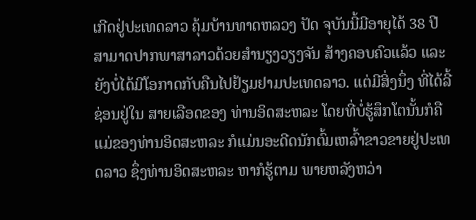ເກີດຢູ່ປະເທດລາວ ຄຸ້ມບ້ານທາດຫລວງ ປັດ ຈຸບັນນີ້ມີອາຍຸໄດ້ 38 ປີ ສາມາດປາກພາສາລາວດ້ວຍສຳນຽງວຽງຈັນ ສ້າງຄອບຄົວແລ້ວ ແລະຍັງບໍ່ໄດ້ມີໂອກາດກັບຄືນໄປຢ້ຽມຢາມປະເທດລາວ. ແຕ່ມີສິ່ງນຶ່ງ ທີ່ໄດ້ລີ້ຊ່ອນຢູ່ໃນ ສາຍເລືອດຂອງ ທ່ານອິດສະຫລະ ໂດຍທີ່ບໍ່ຮູ້ສຶກໂຕນັ້ນກໍຄື ແມ່ຂອງທ່ານອິດສະຫລະ ກໍແມ່ນອະດີດນັກຕົ້ມເຫລົ້າຂາວຂາຍຢູ່ປະເທດລາວ ຊຶ່ງທ່ານອິດສະຫລະ ຫາກໍຮູ້ຕາມ ພາຍຫລັງຫວ່າ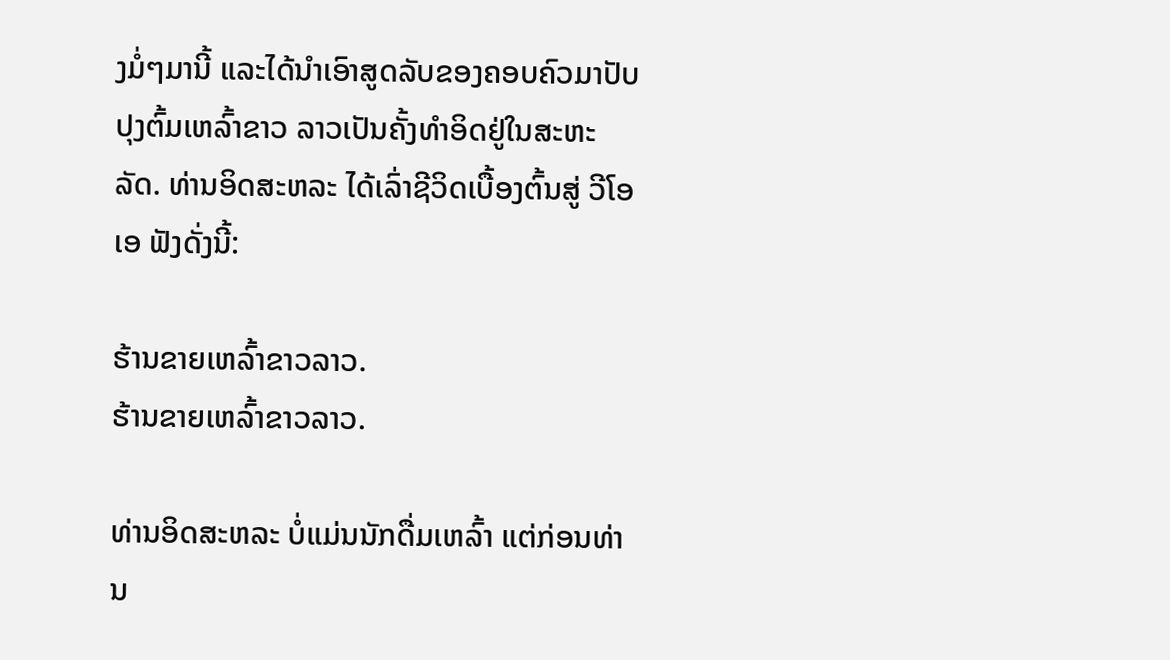ງມໍ່ໆມານີ້ ແລະໄດ້ນຳເອົາສູດລັບຂອງຄອບຄົວມາປັບປຸງຕົ້ມເຫລົ້າຂາວ ລາວເປັນຄັ້ງທຳອິດຢູ່ໃນສະຫະລັດ. ທ່ານອິດສະຫລະ ໄດ້ເລົ່າຊີວິດເບື້ອງຕົ້ນສູ່ ວີໂອເອ ຟັງດັ່ງນີ້:

ຮ້ານຂາຍເຫລົ້າຂາວລາວ.
ຮ້ານຂາຍເຫລົ້າຂາວລາວ.

ທ່ານອິດສະຫລະ ບໍ່ແມ່ນນັກດື່ມເຫລົ້າ ແຕ່ກ່ອນທ່ານ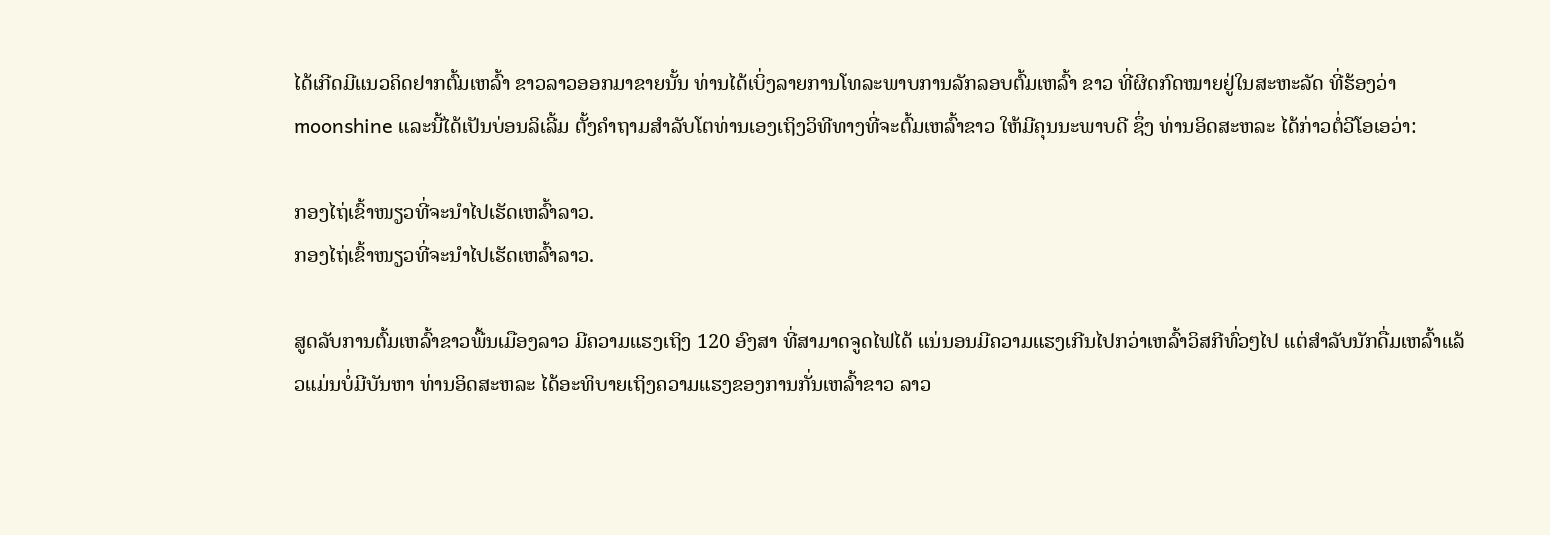ໄດ້ເກີດມີແນວຄິດຢາກຕົ້ມເຫລົ້າ ຂາວລາວອອກມາຂາຍນັ້ນ ທ່ານໄດ້ເບິ່ງລາຍການໂທລະພາບການລັກລອບຕົ້ມເຫລົ້າ ຂາວ ທີ່ຜິດກົດໝາຍຢູ່ໃນສະຫະລັດ ທີ່ຮ້ອງວ່າ moonshine ແລະນີ້ໄດ້ເປັນບ່ອນລິເລີ້ມ ຕັ້ງຄຳຖາມສຳລັບໂຕທ່ານເອງເຖິງວິທີທາງທີ່ຈະຕົ້ມເຫລົ້າຂາວ ໃຫ້ມີຄຸນນະພາບດີ ຊຶ່ງ ທ່ານອິດສະຫລະ ໄດ້ກ່າວຕໍ່ວີໂອເອວ່າ:

ກອງໄຖ່ເຂົ້າໜຽວທີ່ຈະນຳໄປເຮັດເຫລົ້າລາວ.
ກອງໄຖ່ເຂົ້າໜຽວທີ່ຈະນຳໄປເຮັດເຫລົ້າລາວ.

ສູດລັບການຕົ້ມເຫລົ້າຂາວພື້ນເມືອງລາວ ມີຄວາມແຮງເຖິງ 120 ອົງສາ ທີ່ສາມາດຈູດໄຟໄດ້ ແນ່ນອນມີຄວາມແຮງເກີນໄປກວ່າເຫລົ້າວິສກີທົ່ວໆໄປ ແຕ່ສຳລັບນັກດື່ມເຫລົ້າແລ້ວແມ່ນບໍ່ມີບັນຫາ ທ່ານອິດສະຫລະ ໄດ້ອະທິບາຍເຖິງຄວາມແຮງຂອງການກັ່ນເຫລົ້າຂາວ ລາວ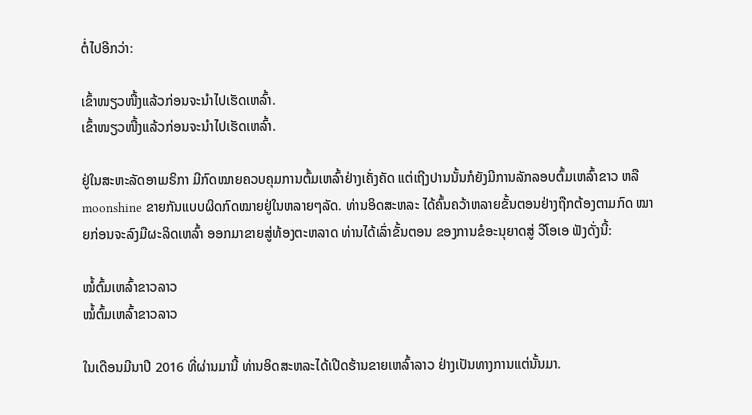ຕໍ່ໄປອີກວ່າ:

ເຂົ້າໜຽວໜື້ງແລ້ວກ່ອນຈະນຳໄປເຮັດເຫລົ້າ.
ເຂົ້າໜຽວໜື້ງແລ້ວກ່ອນຈະນຳໄປເຮັດເຫລົ້າ.

ຢູ່ໃນສະຫະລັດອາເມຣິກາ ມີກົດໝາຍຄວບຄຸມການຕົ້ມເຫລົ້າຢ່າງເຄັ່ງຄັດ ແຕ່ເຖີງປານນັ້ນກໍຍັງມີການລັກລອບຕົ້ມເຫລົ້າຂາວ ຫລື moonshine ຂາຍກັນແບບຜິດກົດໝາຍຢູ່ໃນຫລາຍໆລັດ. ທ່ານອິດສະຫລະ ໄດ້ຄົ້ນຄວ້າຫລາຍຂັ້ນຕອນຢ່າງຖືກຕ້ອງຕາມກົດ ໝາຍກ່ອນຈະລົງມືຜະລິດເຫລົ້າ ອອກມາຂາຍສູ່ທ້ອງຕະຫລາດ ທ່ານໄດ້ເລົ່າຂັ້ນຕອນ ຂອງການຂໍອະນຸຍາດສູ່ ວີໂອເອ ຟັງດັ່ງນີ້:

ໝໍ້ຕົ້ມເຫລົ້າຂາວລາວ
ໝໍ້ຕົ້ມເຫລົ້າຂາວລາວ

ໃນເດືອນມີນາປີ 2016 ທີ່ຜ່ານມານີ້ ທ່ານອິດສະຫລະໄດ້ເປີດຮ້ານຂາຍເຫລົ້າລາວ ຢ່າງເປັນທາງການແຕ່ນັ້ນມາ.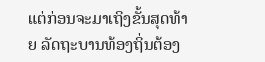ແຕ່ກ່ອນຈະມາເຖິງຂັ້ນສຸດທ້າຍ ລັດຖະບານທ້ອງຖິ່ນຕ້ອງ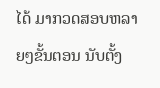ໄດ້ ມາກວດສອບຫລາຍໆຂັ້ນຕອນ ນັບຕັ້ງ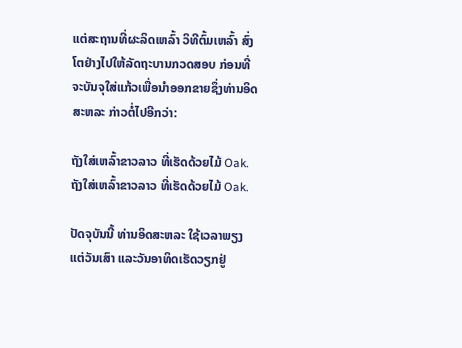ແຕ່ສະຖານທີ່ຜະລິດເຫລົ້າ ວິທີຕົ້ມເຫລົ້າ ສົ່ງໂຕຢ່າງໄປໃຫ້ລັດຖະບານກວດສອບ ກ່ອນທີ່ຈະບັນຈຸໃສ່ແກ້ວເພື່ອນຳອອກຂາຍຊຶ່ງທ່ານອິດສະຫລະ ກ່າວຕໍ່ໄປອີກວ່າ:

ຖັງໃສ່ເຫລົ້າຂາວລາວ ທີ່ເຮັດດ້ວຍໄມ້ Oak.
ຖັງໃສ່ເຫລົ້າຂາວລາວ ທີ່ເຮັດດ້ວຍໄມ້ Oak.

ປັດຈຸບັນນີ້ ທ່ານອິດສະຫລະ ໃຊ້ເວລາພຽງແຕ່ວັນເສົາ ແລະວັນອາທິດເຮັດວຽກຢູ່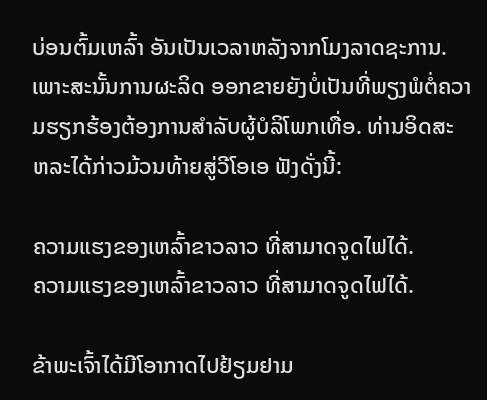ບ່ອນຕົ້ມເຫລົ້າ ອັນເປັນເວລາຫລັງຈາກໂມງລາດຊະການ. ເພາະສະນັ້ນການຜະລິດ ອອກຂາຍຍັງບໍ່ເປັນທີ່ພຽງພໍຕໍ່ຄວາມຮຽກຮ້ອງຕ້ອງການສຳລັບຜູ້ບໍລິໂພກເທື່ອ. ທ່ານອິດສະ ຫລະໄດ້ກ່າວມ້ວນທ້າຍສູ່ວີໂອເອ ຟັງດັ່ງນີ້:

ຄວາມແຮງຂອງເຫລົ້າຂາວລາວ ທີ່ສາມາດຈູດໄຟໄດ້.
ຄວາມແຮງຂອງເຫລົ້າຂາວລາວ ທີ່ສາມາດຈູດໄຟໄດ້.

ຂ້າພະເຈົ້າໄດ້ມີໂອາກາດໄປຢ້ຽມຢາມ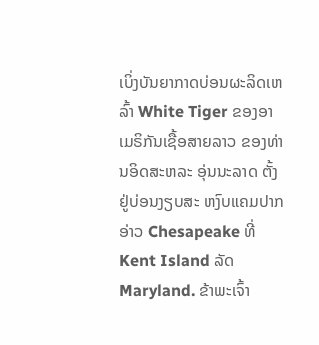ເບິ່ງບັນຍາກາດບ່ອນຜະລິດເຫລົ້າ White Tiger ຂອງອາເມຣິກັນເຊື້ອສາຍລາວ ຂອງທ່ານອິດສະຫລະ ອຸ່ນນະລາດ ຕັ້ງຢູ່ບ່ອນງຽບສະ ຫງົບແຄມປາກອ່າວ Chesapeake ທີ່ Kent Island ລັດ Maryland. ຂ້າພະເຈົ້າ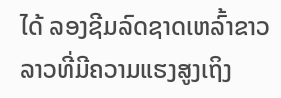ໄດ້ ລອງຊີມລົດຊາດເຫລົ້າຂາວລາວທີ່ມີຄວາມແຮງສູງເຖິງ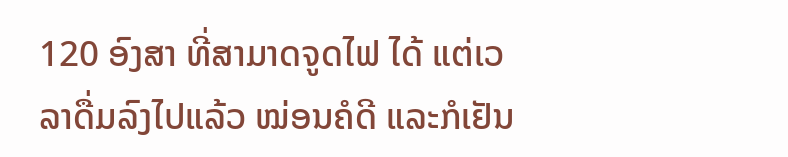120 ອົງສາ ທີ່ສາມາດຈູດໄຟ ໄດ້ ແຕ່ເວລາດື່ມລົງໄປແລ້ວ ໝ່ອນຄໍດີ ແລະກໍເຢັນ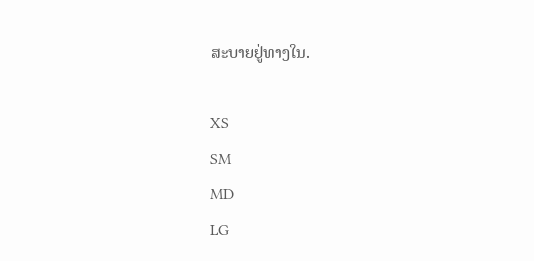ສະບາຍຢູ່ທາງໃນ.

XS
SM
MD
LG